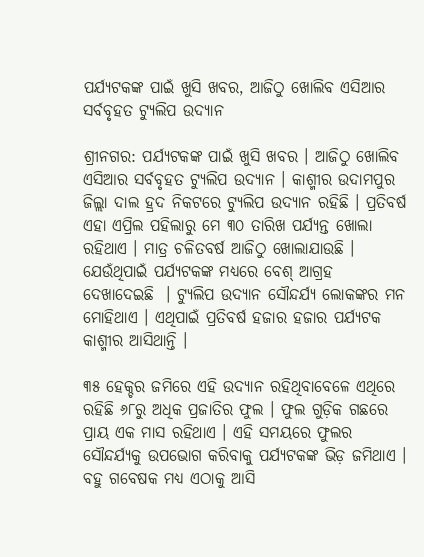ପର୍ଯ୍ୟଟକଙ୍କ ପାଇଁ ଖୁସି ଖବର, ଆଜିଠୁ ଖୋଲିବ ଏସିଆର ସର୍ବବୃହତ ଟ୍ୟୁଲିପ ଉଦ୍ୟାନ

ଶ୍ରୀନଗର: ପର୍ଯ୍ୟଟକଙ୍କ ପାଇଁ ଖୁସି ଖବର । ଆଜିଠୁ ଖୋଲିବ ଏସିଆର ସର୍ବବୃହତ ଟ୍ୟୁଲିପ ଉଦ୍ୟାନ । କାଶ୍ମୀର ଉଦାମପୁର ଜିଲ୍ଲା ଦାଲ ହ୍ରଦ ନିକଟରେ ଟ୍ୟୁଲିପ ଉଦ୍ୟାନ ରହିଛି । ପ୍ରତିବର୍ଷ ଏହା ଏପ୍ରିଲ ପହିଲାରୁ ମେ ୩୦ ତାରିଖ ପର୍ଯ୍ୟନ୍ତ ଖୋଲା ରହିଥାଏ । ମାତ୍ର ଚଳିତବର୍ଷ ଆଜିଠୁ ଖୋଲାଯାଉଛି । ଯେଉଁଥିପାଇଁ ପର୍ଯ୍ୟଟକଙ୍କ ମଧ୍ୟରେ ବେଶ୍ ଆଗ୍ରହ ଦେଖାଦେଇଛି  । ଟ୍ୟୁଲିପ ଉଦ୍ୟାନ ସୌନ୍ଦର୍ଯ୍ୟ ଲୋକଙ୍କର ମନ ମୋହିଥାଏ । ଏଥିପାଇଁ ପ୍ରତିବର୍ଷ ହଜାର ହଜାର ପର୍ଯ୍ୟଟକ କାଶ୍ମୀର ଆସିଥାନ୍ତି ।

୩୫ ହେକ୍ଚର ଜମିରେ ଏହି ଉଦ୍ୟାନ ରହିଥିବାବେଳେ ଏଥିରେ ରହିଛି ୬୮ରୁ ଅଧିକ ପ୍ରଜାତିର ଫୁଲ । ଫୁଲ ଗୁଡ଼ିକ ଗଛରେ ପ୍ରାୟ ଏକ ମାସ ରହିଥାଏ । ଏହି ସମୟରେ ଫୁଲର ସୌନ୍ଦର୍ଯ୍ୟକୁ ଉପଭୋଗ କରିବାକୁ ପର୍ଯ୍ୟଟକଙ୍କ ଭିଡ଼ ଜମିଥାଏ । ବହୁ ଗବେଷକ ମଧ୍ୟ ଏଠାକୁ ଆସି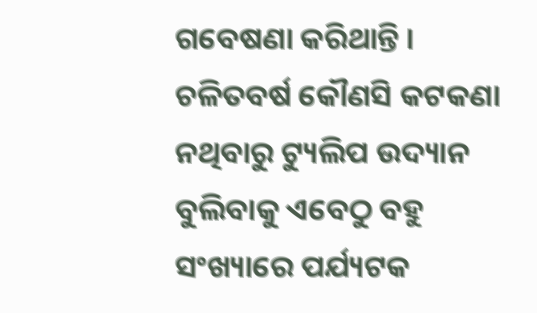ଗବେଷଣା କରିଥାନ୍ତି । ଚଳିତବର୍ଷ କୌଣସି କଟକଣା ନଥିବାରୁ ଟ୍ୟୁଲିପ ଉଦ୍ୟାନ ବୁଲିବାକୁ ଏବେଠୁ ବହୁ ସଂଖ୍ୟାରେ ପର୍ଯ୍ୟଟକ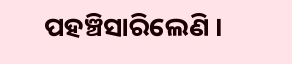ପହଞ୍ଚିସାରିଲେଣି ।